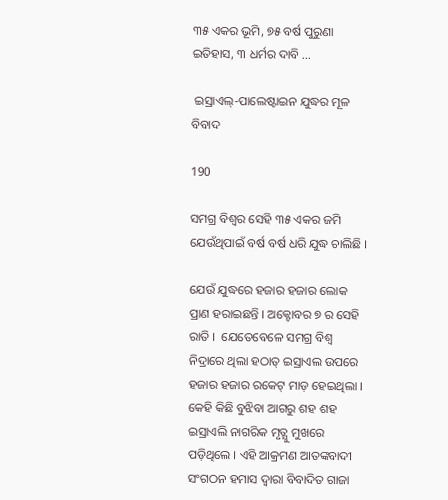୩୫ ଏକର ଭୂମି, ୭୫ ବର୍ଷ ପୁରୁଣା ଇତିହାସ, ୩ ଧର୍ମର ଦାବି …

 ଇସ୍ରାଏଲ୍-ପାଲେଷ୍ଟାଇନ ଯୁଦ୍ଧର ମୂଳ ବିବାଦ

190

ସମଗ୍ର ବିଶ୍ୱର ସେହି ୩୫ ଏକର ଜମି  ଯେଉଁଥିପାଇଁ ବର୍ଷ ବର୍ଷ ଧରି ଯୁଦ୍ଧ ଚାଲିଛି ।

ଯେଉଁ ଯୁଦ୍ଧରେ ହଜାର ହଜାର ଲୋକ ପ୍ରାଣ ହରାଇଛନ୍ତି । ଅକ୍ଟୋବର ୭ ର ସେହି ରାତି ।  ଯେତେବେଳେ ସମଗ୍ର ବିଶ୍ୱ ନିଦ୍ରାରେ ଥିଲା ହଠାତ୍ ଇସ୍ରାଏଲ ଉପରେ ହଜାର ହଜାର ରକେଟ୍ ମାଡ଼ ହେଇଥିଲା । କେହି କିଛି ବୁଝିବା ଆଗରୁ ଶହ ଶହ ଇସ୍ରାଏଲି ନାଗରିକ ମୃତ୍ଯୁ ମୁଖରେ ପଡ଼ିଥିଲେ । ଏହି ଆକ୍ରମଣ ଆତଙ୍କବାଦୀ ସଂଗଠନ ହମାସ ଦ୍ଵାରା ବିବାଦିତ ଗାଜା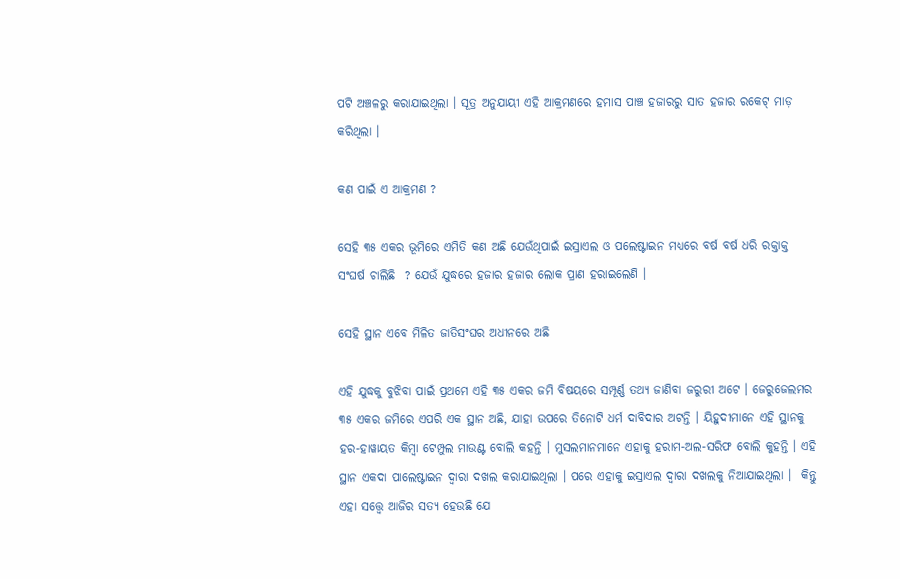ପଟି ଅଞ୍ଚଳରୁ କରାଯାଇଥିଲା । ସୂତ୍ର ଅନୁଯାୟୀ ଏହି ଆକ୍ରମଣରେ ହମାସ ପାଞ୍ଚ ହଜାରରୁ ସାତ ହଜାର ରକେଟ୍ ମାଡ଼ କରିଥିଲା ।

କଣ ପାଇଁ ଏ ଆକ୍ରମଣ ?

ସେହି ୩୫ ଏକର ଭୂମିରେ ଏମିତି କଣ ଅଛି ଯେଉଁଥିପାଇଁ ଇସ୍ରାଏଲ ଓ ପଲେଷ୍ଟାଇନ ମଧ୍ୟରେ ବର୍ଷ ବର୍ଷ ଧରି ରକ୍ତାକ୍ତ ସଂଘର୍ଷ ଚାଲିଛି  ? ଯେଉଁ ଯୁଦ୍ଧରେ ହଜାର ହଜାର ଲୋକ ପ୍ରାଣ ହରାଇଲେଣି ।

ସେହି ସ୍ଥାନ ଏବେ ମିଳିତ ଜାତିସଂଘର ଅଧୀନରେ ଅଛି

ଏହି ଯୁଦ୍ଧକୁ ବୁଝିବା ପାଇଁ ପ୍ରଥମେ ଏହି ୩୫ ଏକର ଜମି ବିଷୟରେ ସମ୍ପୂର୍ଣ୍ଣ ତଥ୍ୟ ଜାଣିବା ଜରୁରୀ ଅଟେ । ଜେରୁଜେଲମର ୩୫ ଏକର ଜମିରେ ଏପରି ଏକ ସ୍ଥାନ ଅଛି, ଯାହା ଉପରେ ତିନୋଟି ଧର୍ମ ଦାବିଦାର ଅଟନ୍ତି । ୟିହୁଦୀମାନେ ଏହି ସ୍ଥାନକୁ ହର-ହାୱାୟତ କିମ୍ବା ଟେମ୍ପୁଲ ମାଉଣ୍ଟ ବୋଲି କହନ୍ତି । ମୁସଲମାନମାନେ ଏହାକୁ ହରାମ-ଅଲ-ସରିଫ ବୋଲି କୁହନ୍ତି । ଏହି ସ୍ଥାନ ଏକଦା ପାଲେଷ୍ଟାଇନ ଦ୍ୱାରା ଦଖଲ କରାଯାଇଥିଲା । ପରେ ଏହାକୁ ଇସ୍ରାଏଲ ଦ୍ଵାରା ଦଖଲକୁ ନିଆଯାଇଥିଲା ।  କିନ୍ତୁ ଏହା ସତ୍ତ୍ୱେ ଆଜିର ସତ୍ୟ ହେଉଛି ଯେ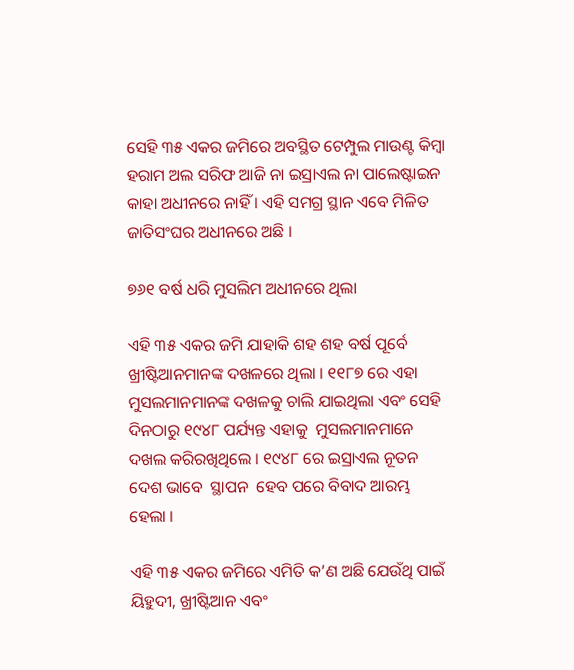ସେହି ୩୫ ଏକର ଜମିରେ ଅବସ୍ଥିତ ଟେମ୍ପୁଲ ମାଉଣ୍ଟ କିମ୍ବା ହରାମ ଅଲ ସରିଫ ଆଜି ନା ଇସ୍ରାଏଲ ନା ପାଲେଷ୍ଟାଇନ କାହା ଅଧୀନରେ ନାହିଁ । ଏହି ସମଗ୍ର ସ୍ଥାନ ଏବେ ମିଳିତ ଜାତିସଂଘର ଅଧୀନରେ ଅଛି ।

୭୬୧ ବର୍ଷ ଧରି ମୁସଲିମ ଅଧୀନରେ ଥିଲା

ଏହି ୩୫ ଏକର ଜମି ଯାହାକି ଶହ ଶହ ବର୍ଷ ପୂର୍ବେ ଖ୍ରୀଷ୍ଟିଆନମାନଙ୍କ ଦଖଳରେ ଥିଲା । ୧୧୮୭ ରେ ଏହା ମୁସଲମାନମାନଙ୍କ ଦଖଳକୁ ଚାଲି ଯାଇଥିଲା ଏବଂ ସେହି ଦିନଠାରୁ ୧୯୪୮ ପର୍ଯ୍ୟନ୍ତ ଏହାକୁ  ମୁସଲମାନମାନେ ଦଖଲ କରିରଖିଥିଲେ । ୧୯୪୮ ରେ ଇସ୍ରାଏଲ ନୂତନ ଦେଶ ଭାବେ  ସ୍ଥାପନ  ହେବ ପରେ ବିବାଦ ଆରମ୍ଭ ହେଲା ।

ଏହି ୩୫ ଏକର ଜମିରେ ଏମିତି କ’ଣ ଅଛି ଯେଉଁଥି ପାଇଁ ୟିହୁଦୀ, ଖ୍ରୀଷ୍ଟିଆନ ଏବଂ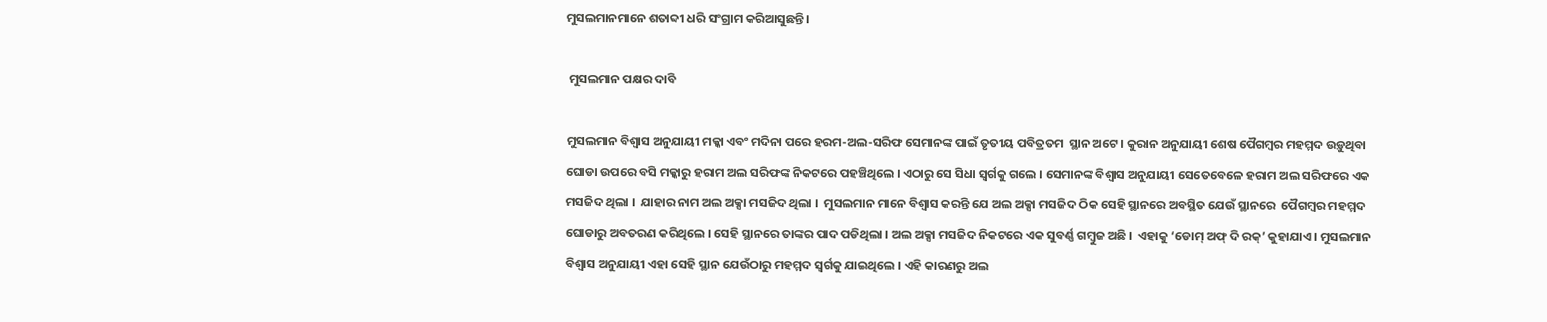ମୁସଲମାନମାନେ ଶତାବ୍ଦୀ ଧରି ସଂଗ୍ରାମ କରିଆସୁଛନ୍ତି ।

 ମୁସଲମାନ ପକ୍ଷର ଦାବି

ମୁସଲମାନ ବିଶ୍ୱାସ ଅନୁଯାୟୀ ମକ୍କା ଏବଂ ମଦିନା ପରେ ହରମ-ଅଲ-ସରିଫ ସେମାନଙ୍କ ପାଇଁ ତୃତୀୟ ପବିତ୍ରତମ  ସ୍ଥାନ ଅଟେ । କୁରାନ ଅନୁଯାୟୀ ଶେଷ ପୈଗମ୍ବର ମହମ୍ମଦ ଉଡ଼ୁଥିବା ଘୋଡା ଉପରେ ବସି ମକ୍କାରୁ ହରାମ ଅଲ ସରିଫଙ୍କ ନିକଟରେ ପହଞ୍ଚିଥିଲେ । ଏଠାରୁ ସେ ସିଧା ସ୍ୱର୍ଗକୁ ଗଲେ । ସେମାନଙ୍କ ବିଶ୍ୱାସ ଅନୁଯାୟୀ ସେତେବେଳେ ହରାମ ଅଲ ସରିଫରେ ଏକ ମସଜିଦ ଥିଲା ।  ଯାହାର ନାମ ଅଲ ଅକ୍ସା ମସଜିଦ ଥିଲା ।  ମୁସଲମାନ ମାନେ ବିଶ୍ବାସ କରନ୍ତି ଯେ ଅଲ ଅକ୍ସା ମସଜିଦ ଠିକ ସେହି ସ୍ଥାନରେ ଅବସ୍ଥିତ ଯେଉଁ ସ୍ଥାନରେ  ପୈଗମ୍ବର ମହମ୍ମଦ ଘୋଡାରୁ ଅବତରଣ କରିଥିଲେ । ସେହି ସ୍ଥାନରେ ତାଙ୍କର ପାଦ ପଡିଥିଲା । ଅଲ ଅକ୍ସା ମସଜିଦ ନିକଟରେ ଏକ ସୁବର୍ଣ୍ଣ ଗମ୍ବୁଜ ଅଛି ।  ଏହାକୁ ‘ଡୋମ୍ ଅଫ୍ ଦି ରକ୍’ କୁହାଯାଏ । ମୁସଲମାନ ବିଶ୍ୱାସ ଅନୁଯାୟୀ ଏହା ସେହି ସ୍ଥାନ ଯେଉଁଠାରୁ ମହମ୍ମଦ ସ୍ୱର୍ଗକୁ ଯାଇଥିଲେ । ଏହି କାରଣରୁ ଅଲ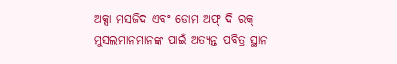ଅକ୍ସା ମସଜିଦ ଏବଂ ଡୋମ ଅଫ୍ ଦି ରକ୍ ମୁସଲମାନମାନଙ୍କ ପାଇଁ ଅତ୍ୟନ୍ତ ପବିତ୍ର ସ୍ଥାନ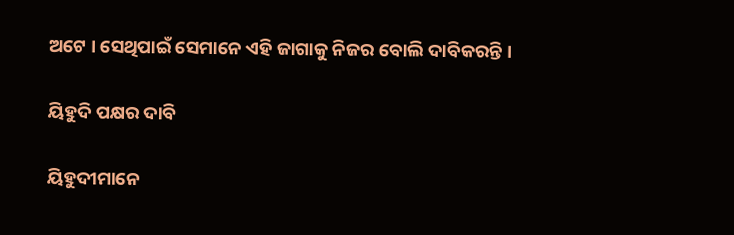ଅଟେ । ସେଥିପାଇଁ ସେମାନେ ଏହି ଜାଗାକୁ ନିଜର ବୋଲି ଦାବିକରନ୍ତି ।

ୟିହୁଦି ପକ୍ଷର ଦାବି

ୟିହୁଦୀମାନେ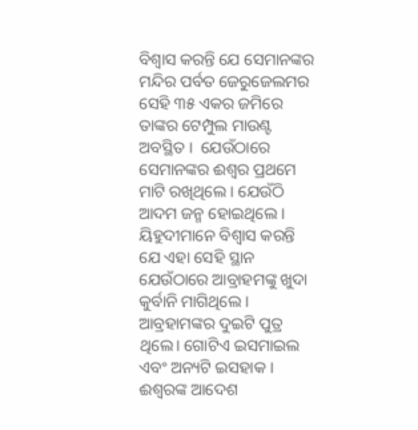ବିଶ୍ଵାସ କରନ୍ତି ଯେ ସେମାନଙ୍କର ମନ୍ଦିର ପର୍ବତ ଜେରୁଜେଲମର ସେହି ୩୫ ଏକର ଜମିରେ ତାଙ୍କର ଟେମ୍ପୁଲ ମାଉଣ୍ଟ ଅବସ୍ଥିତ ।  ଯେଉଁଠାରେ ସେମାନଙ୍କର ଈଶ୍ବର ପ୍ରଥମେ ମାଟି ରଖିଥିଲେ । ଯେଉଁଠି ଆଦମ ଜନ୍ମ ହୋଇଥିଲେ । ୟିହୁଦୀମାନେ ବିଶ୍ଵାସ କରନ୍ତି ଯେ ଏହା ସେହି ସ୍ଥାନ ଯେଉଁଠାରେ ଆବ୍ରାହମଙ୍କୁ ଖୁଦା କୁର୍ବାନି ମାଗିଥିଲେ । ଆବ୍ରହାମଙ୍କର ଦୁଇଟି ପୁତ୍ର ଥିଲେ। ଗୋଟିଏ ଇସମାଇଲ ଏବଂ ଅନ୍ୟଟି ଇସହାକ ।  ଈଶ୍ବରଙ୍କ ଆଦେଶ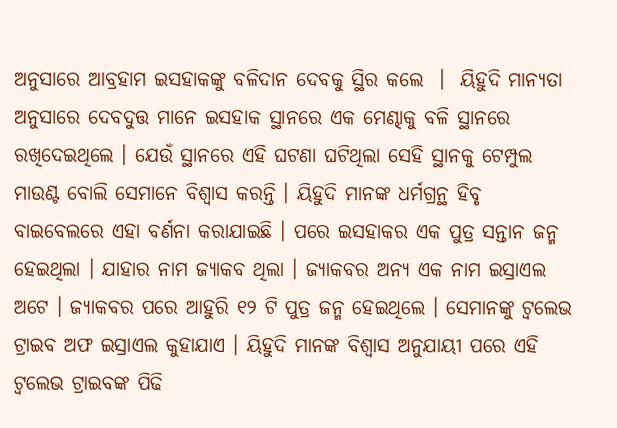ଅନୁସାରେ ଆବ୍ରହାମ ଇସହାକଙ୍କୁ ବଳିଦାନ ଦେବକୁ ସ୍ଥିର କଲେ  ।  ୟିହୁଦି ମାନ୍ୟତା ଅନୁସାରେ ଦେବଦୁତ୍ତ ମାନେ ଇସହାକ ସ୍ଥାନରେ ଏକ ମେଣ୍ଢାକୁ ବଳି ସ୍ଥାନରେ ରଖିଦେଇଥିଲେ । ଯେଉଁ ସ୍ଥାନରେ ଏହି ଘଟଣା ଘଟିଥିଲା ସେହି ସ୍ଥାନକୁ ଟେମ୍ପୁଲ ମାଉଣ୍ଟ ବୋଲି ସେମାନେ ବିଶ୍ଵାସ କରନ୍ତି । ୟିହୁଦି ମାନଙ୍କ ଧର୍ମଗ୍ରନ୍ଥ ହିବୃ ବାଇବେଲରେ ଏହା ବର୍ଣନା କରାଯାଇଛି । ପରେ ଇସହାକର ଏକ ପୁତ୍ର ସନ୍ତାନ ଜନ୍ମ ହେଇଥିଲା । ଯାହାର ନାମ ଜ୍ୟାକବ ଥିଲା । ଜ୍ୟାକବର ଅନ୍ୟ ଏକ ନାମ ଇସ୍ରାଏଲ ଅଟେ । ଜ୍ୟାକବର ପରେ ଆହୁରି ୧୨ ଟି ପୁତ୍ର ଜନ୍ମ ହେଇଥିଲେ । ସେମାନଙ୍କୁ ଟ୍ୱଲେଭ ଟ୍ରାଇବ ଅଫ ଇସ୍ରାଏଲ କୁହାଯାଏ । ୟିହୁଦି ମାନଙ୍କ ବିଶ୍ବାସ ଅନୁଯାୟୀ ପରେ ଏହି ଟ୍ୱଲେଭ ଟ୍ରାଇବଙ୍କ ପିଢି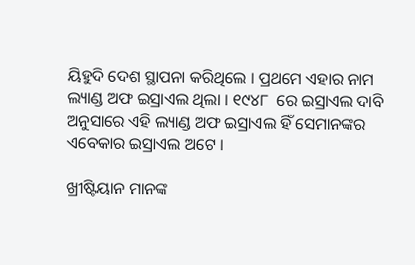ୟିହୁଦି ଦେଶ ସ୍ଥାପନା କରିଥିଲେ । ପ୍ରଥମେ ଏହାର ନାମ ଲ୍ୟାଣ୍ଡ ଅଫ ଇସ୍ରାଏଲ ଥିଲା । ୧୯୪୮  ରେ ଇସ୍ରାଏଲ ଦାବି ଅନୁସାରେ ଏହି ଲ୍ୟାଣ୍ଡ ଅଫ ଇସ୍ରାଏଲ ହିଁ ସେମାନଙ୍କର ଏବେକାର ଇସ୍ରାଏଲ ଅଟେ ।

ଖ୍ରୀଷ୍ଟିୟାନ ମାନଙ୍କ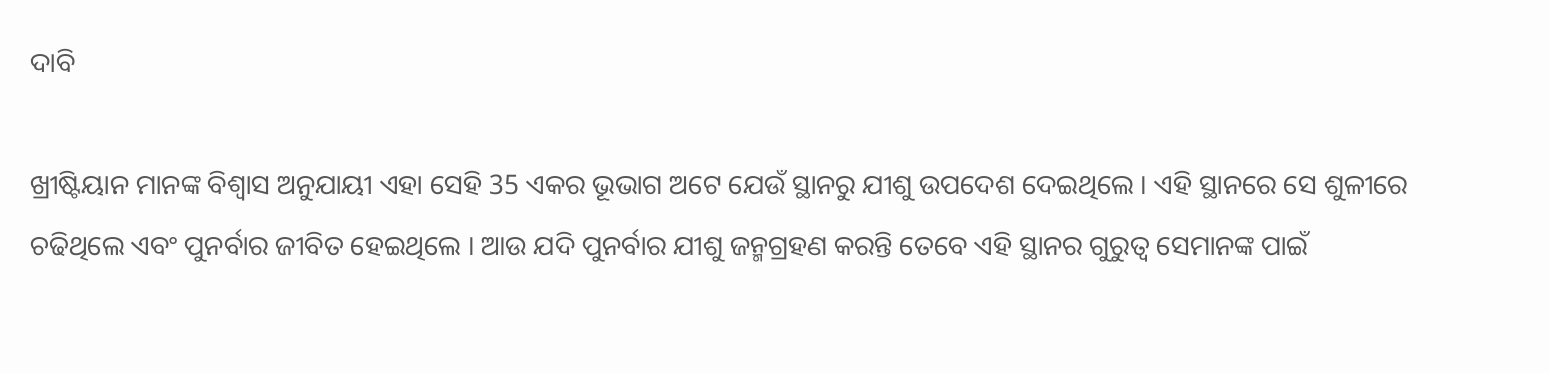ଦାବି

ଖ୍ରୀଷ୍ଟିୟାନ ମାନଙ୍କ ବିଶ୍ବାସ ଅନୁଯାୟୀ ଏହା ସେହି 35 ଏକର ଭୂଭାଗ ଅଟେ ଯେଉଁ ସ୍ଥାନରୁ ଯୀଶୁ ଉପଦେଶ ଦେଇଥିଲେ । ଏହି ସ୍ଥାନରେ ସେ ଶୁଳୀରେ ଚଢିଥିଲେ ଏବଂ ପୁନର୍ବାର ଜୀବିତ ହେଇଥିଲେ । ଆଉ ଯଦି ପୁନର୍ବାର ଯୀଶୁ ଜନ୍ମଗ୍ରହଣ କରନ୍ତି ତେବେ ଏହି ସ୍ଥାନର ଗୁରୁତ୍ବ ସେମାନଙ୍କ ପାଇଁ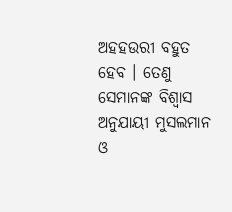ଅହହଉରୀ ବହୁତ ହେବ । ତେଣୁ ସେମାନଙ୍କ ବିଶ୍ବାସ ଅନୁଯାୟୀ ମୁସଲମାନ ଓ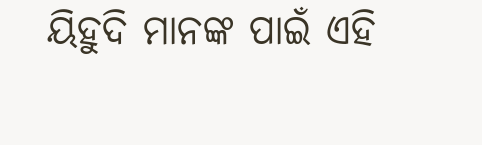ୟିହୁଦି ମାନଙ୍କ ପାଇଁ ଏହି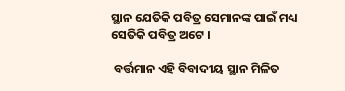ସ୍ଥାନ ଯେତିକି ପବିତ୍ର ସେମାନଙ୍କ ପାଇଁ ମଧ୍ୟ ସେତିକି ପବିତ୍ର ଅଟେ ।

 ବର୍ତ୍ତମାନ ଏହି ବିବାଦୀୟ ସ୍ଥାନ ମିଳିତ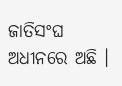ଜାତିସଂଘ ଅଧୀନରେ ଅଛି ।